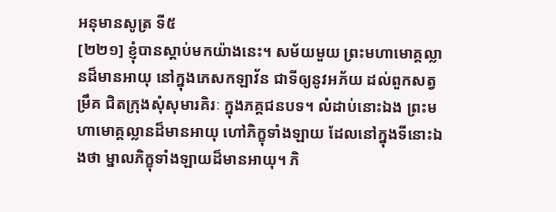អនុមានសូត្រ ទី៥
[២២១] ខ្ញុំបានស្តាប់មកយ៉ាងនេះ។ សម័យមួយ ព្រះមហាមោគ្គល្លានដ៏មានអាយុ នៅក្នុងភេសកឡាវ័ន ជាទីឲ្យនូវអភ័យ ដល់ពួកសត្វម្រឹគ ជិតក្រុងសុំសុមារគិរៈ ក្នុងភគ្គជនបទ។ លំដាប់នោះឯង ព្រះមហាមោគ្គល្លានដ៏មានអាយុ ហៅភិក្ខុទាំងឡាយ ដែលនៅក្នុងទីនោះឯងថា ម្នាលភិក្ខុទាំងឡាយដ៏មានអាយុ។ ភិ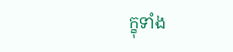ក្ខុទាំង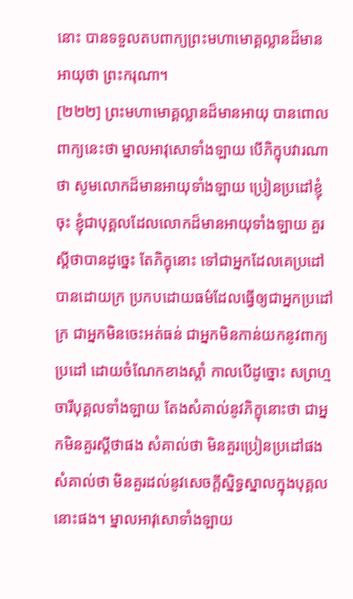នោះ បានទទួលតបពាក្យព្រះមហាមោគ្គល្លានដ៏មានអាយុថា ព្រះករុណា។
[២២២] ព្រះមហាមោគ្គល្លានដ៏មានអាយុ បានពោលពាក្យនេះថា ម្នាលអាវុសោទាំងឡាយ បើភិក្ខុបវារណាថា សូមលោកដ៏មានអាយុទាំងឡាយ ប្រៀនប្រដៅខ្ញុំចុះ ខ្ញុំជាបុគ្គលដែលលោកដ៏មានអាយុទាំងឡាយ គួរស្តីថាបានដូច្នេះ តែភិក្ខុនោះ ទៅជាអ្នកដែលគេប្រដៅបានដោយក្រ ប្រកបដោយធម៌ដែលធ្វើឲ្យជាអ្នកប្រដៅក្រ ជាអ្នកមិនចេះអត់ធន់ ជាអ្នកមិនកាន់យកនូវពាក្យប្រដៅ ដោយចំណែកខាងស្តាំ កាលបើដូច្នោះ សព្រហ្មចារីបុគ្គលទាំងឡាយ តែងសំគាល់នូវភិក្ខុនោះថា ជាអ្នកមិនគួរស្តីថាផង សំគាល់ថា មិនគួរប្រៀនប្រដៅផង សំគាល់ថា មិនគួរដល់នូវសេចក្តីស្និទ្ធស្នាលក្នុងបុគ្គលនោះផង។ ម្នាលអាវុសោទាំងឡាយ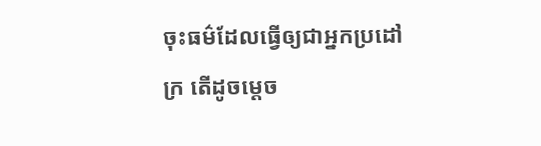ចុះធម៌ដែលធ្វើឲ្យជាអ្នកប្រដៅក្រ តើដូចម្តេច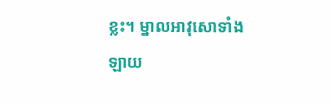ខ្លះ។ ម្នាលអាវុសោទាំងឡាយ